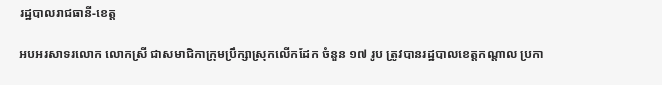រដ្ឋបាលរាជធានី-ខេត្ត

អបអរសាទរលោក លោកស្រី ជាសមាជិកាក្រុមប្រឹក្សាស្រុកលើកដែក ចំនួន ១៧ រូប ត្រូវបានរដ្ឋបាលខេត្តកណ្ដាល ប្រកា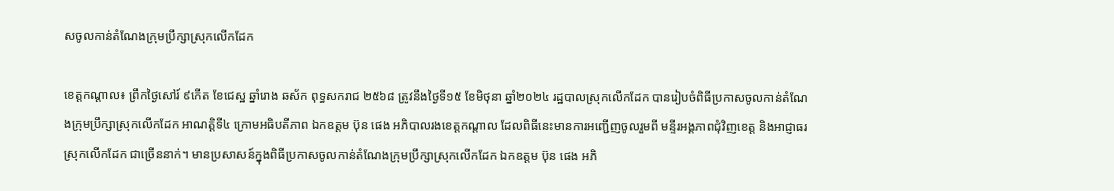សចូលកាន់តំណែងក្រុមប្រឹក្សាស្រុកលើកដែក

ខេត្តកណ្ដាល៖ ព្រឹកថ្ងៃសៅរ៍ ៩កើត ខែជេស្ឋ ឆ្នាំរោង ឆស័ក ពុទ្ធសករាជ ២៥៦៨ ត្រូវនឹងថ្ងៃទី១៥ ខែមិថុនា ឆ្នាំ២០២៤ រដ្ឋបាលស្រុកលើកដែក បានរៀបចំពិធីប្រកាសចូលកាន់តំណែងក្រុមប្រឹក្សាស្រុកលើកដែក អាណត្តិទី៤ ក្រោមអធិបតីភាព ឯកឧត្តម ប៊ុន ផេង អភិបាលរងខេត្តកណ្ដាល ដែលពិធីនេះមានការអញ្ជើញចូលរួមពី មន្ទីរអង្គភាពជុំវិញខេត្ត និងអាជ្ញាធរស្រុកលើកដែក ជាច្រើននាក់។ មានប្រសាសន៍ក្នុងពិធីប្រកាសចូលកាន់តំណែងក្រុមប្រឹក្សាស្រុកលើកដែក ឯកឧត្តម ប៊ុន ផេង អភិ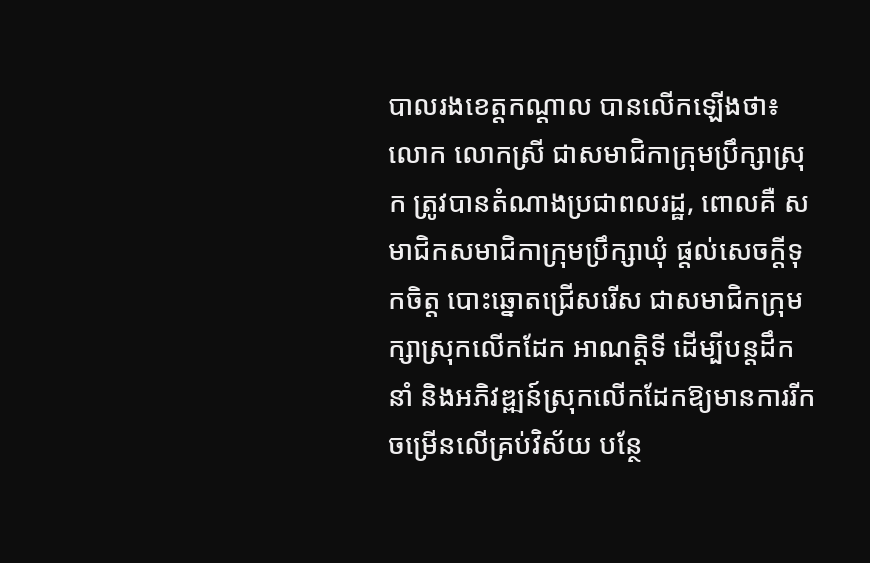បាលរងខេត្តកណ្ដាល បានលើកឡើងថា៖លោក លោកស្រី ជាសមាជិកាក្រុមប្រឹក្សាស្រុក ត្រូវបានតំណាងប្រជាពលរដ្ឋ, ពោលគឺ សមាជិកសមាជិកាក្រុមប្រឹក្សាឃុំ ផ្តល់សេចក្តីទុកចិត្ត បោះឆ្នោតជ្រើសរើស ជាសមាជិកក្រុមក្សាស្រុកលើកដែក អាណត្តិទី ដើម្បីបន្តដឹកនាំ និងអភិវឌ្ឍន៍ស្រុកលើកដែកឱ្យមានការរីកចម្រើនលើគ្រប់វិស័យ បន្ថែ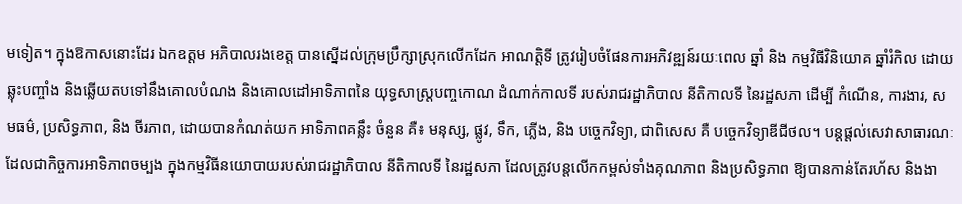មទៀត។ ក្នុងឱកាសនោះដែរ ឯកឧត្ដម អភិបាលរងខេត្ត បានស្នើដល់ក្រុមប្រឹក្សាស្រុកលើកដែក អាណត្តិទី ត្រូវរៀបចំផែនការអភិវឌ្ឍន៍រយៈពេល ឆ្នាំ និង កម្មវិធីវិនិយោគ ឆ្នាំរំកិល ដោយឆ្លុះបញ្ចាំង និងឆ្លើយតបទៅនឹងគោលបំណង និងគោលដៅអាទិភាពនៃ យុទ្ធសាស្ត្របញ្ចកោណ ដំណាក់កាលទី របស់រាជរដ្ឋាភិបាល នីតិកាលទី នៃរដ្ឋសភា ដើម្បី កំណើន, ការងារ, សមធម៌, ប្រសិទ្ធភាព, និង ចីរភាព, ដោយបានកំណត់យក អាទិភាពគន្លឹះ ចំនួន គឺ៖ មនុស្ស, ផ្លូវ, ទឹក, ភ្លើង, និង បច្ចេកវិទ្យា, ជាពិសេស គឺ បច្ចេកវិទ្យាឌីជីថល។ បន្តផ្តល់សេវាសាធារណៈ ដែលជាកិច្ចការអាទិភាពចម្បង ក្នុងកម្មវិធីនយោបាយរបស់រាជរដ្ឋាភិបាល នីតិកាលទី នៃរដ្ឋសភា ដែលត្រូវបន្តលើកកម្ពស់ទាំងគុណភាព និងប្រសិទ្ធភាព ឱ្យបានកាន់តែរហ័ស និងងា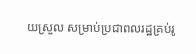យស្រួល សម្រាប់ប្រជាពលរដ្ឋគ្រប់រូ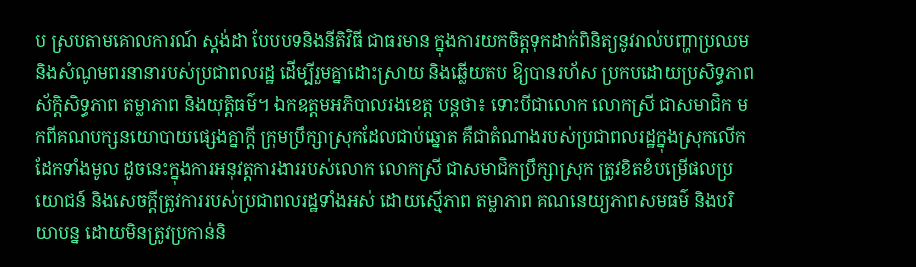ប ស្របតាមគោលការណ៍ ស្តង់ដា បែបបទនិងនីតិវិធី ជាធរមាន ក្នុងការយកចិត្តទុកដាក់ពិនិត្យនូវរាល់បញ្ហាប្រឈម និងសំណូមពរនានារបស់ប្រជាពលរដ្ឋ ដើម្បីរួមគ្នាដោះស្រាយ និងឆ្លើយតប ឱ្យបានរហ័ស ប្រកបដោយប្រសិទ្ធភាព ស័ក្តិសិទ្ធភាព តម្លាភាព និងយុត្តិធម៌។ ឯកឧត្តមអភិបាលរងខេត្ត បន្តថា៖ ទោះបីជាលោក លោកស្រី ជាសមាជិក មកពីគណបក្សនយោបាយផ្សេងគ្នាក្តី ក្រុមប្រឹក្សាស្រុកដែលជាប់ឆ្នោត គឺជាតំណាងរបស់ប្រជាពលរដ្ឋក្នុងស្រុកលើកដែកទាំងមូល ដូចនេះក្នុងការអនុវត្តការងាររបស់លោក លោកស្រី ជាសមាជិកប្រឹក្សាស្រុក ត្រូវខិតខំបម្រើផលប្រយោជន៍ និងសេចក្តីត្រូវការរបស់ប្រជាពលរដ្ឋទាំងអស់ ដោយស្មើភាព តម្លាភាព គណនេយ្យភាពសមធម៌ និងបរិយាបន្ន ដោយមិនត្រូវប្រកាន់និ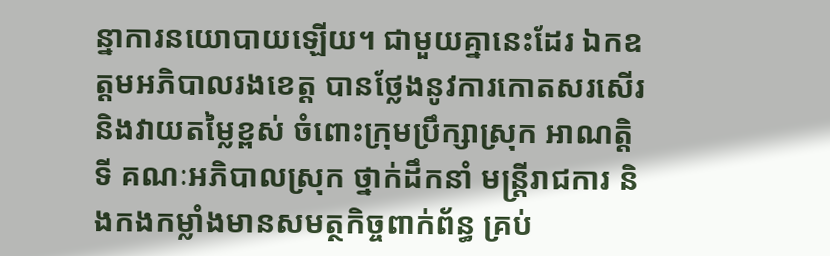ន្នាការនយោបាយឡើយ។ ជាមួយគ្នានេះដែរ ឯកឧត្ដមអភិបាលរងខេត្ត បានថ្លែងនូវការកោតសរសើរ និងវាយតម្លៃខ្ពស់ ចំពោះក្រុមប្រឹក្សាស្រុក អាណត្តិទី គណៈអភិបាលស្រុក ថ្នាក់ដឹកនាំ មន្ត្រីរាជការ និងកងកម្លាំងមានសមត្ថកិច្ចពាក់ព័ន្ធ គ្រប់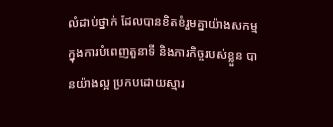លំដាប់ថ្នាក់ ដែលបានខិតខំរួមគ្នាយ៉ាងសកម្ម ក្នុងការបំពេញតួនាទី និងភារកិច្ចរបស់ខ្លួន បានយ៉ាងល្អ ប្រកបដោយស្មារ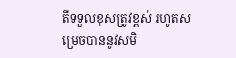តីទទួលខុសត្រូវខ្ពស់ រហូតសម្រេចបាននូវសមិ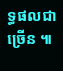ទ្ធផលជាច្រើន ៕